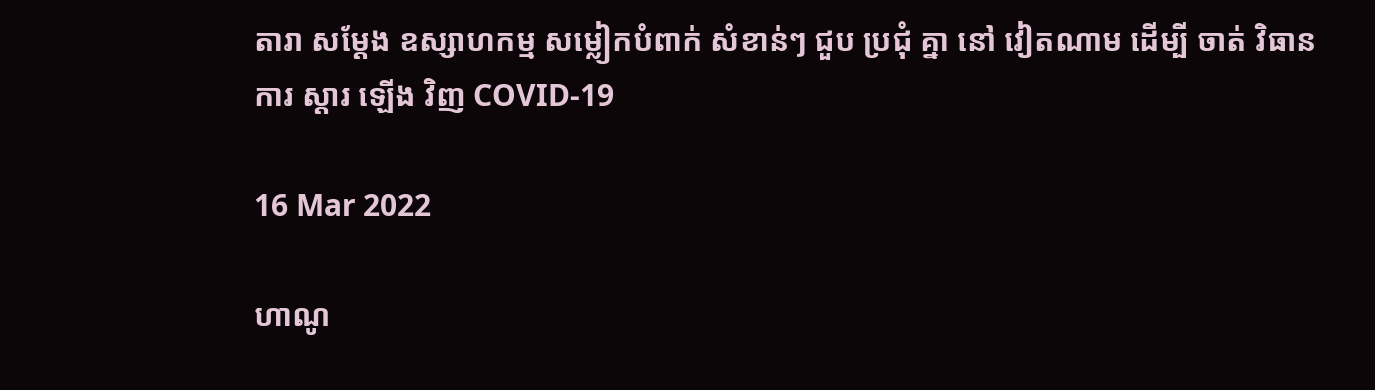តារា សម្តែង ឧស្សាហកម្ម សម្លៀកបំពាក់ សំខាន់ៗ ជួប ប្រជុំ គ្នា នៅ វៀតណាម ដើម្បី ចាត់ វិធានការ ស្តារ ឡើង វិញ COVID-19

16 Mar 2022

ហាណូ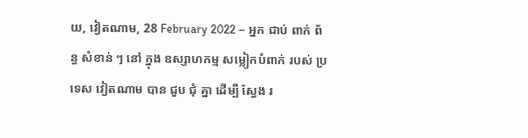យ, វៀតណាម, 28 February 2022 – អ្នក ជាប់ ពាក់ ព័ន្ធ សំខាន់ ៗ នៅ ក្នុង ឧស្សាហកម្ម សម្លៀកបំពាក់ របស់ ប្រទេស វៀតណាម បាន ជួប ជុំ គ្នា ដើម្បី ស្វែង រ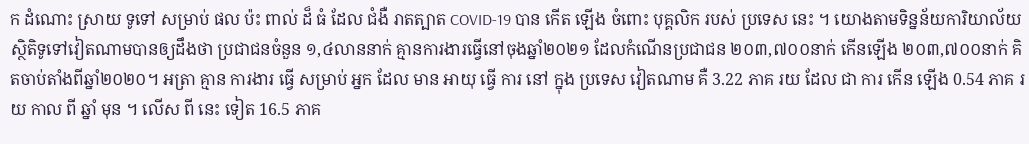ក ដំណោះ ស្រាយ ទូទៅ សម្រាប់ ផល ប៉ះ ពាល់ ដ៏ ធំ ដែល ជំងឺ រាតត្បាត COVID-19 បាន កើត ឡើង ចំពោះ បុគ្គលិក របស់ ប្រទេស នេះ ។ យោងតាមទិន្នន័យការិយាល័យស្ថិតិទូទៅវៀតណាមបានឲ្យដឹងថា ប្រជាជនចំនួន ១,៤លាននាក់ គ្មានការងារធ្វើនៅចុងឆ្នាំ២០២១ ដែលកំណើនប្រជាជន ២០៣,៧០០នាក់ កើនឡើង ២០៣,៧០០នាក់ គិតចាប់តាំងពីឆ្នាំ២០២០។ អត្រា គ្មាន ការងារ ធ្វើ សម្រាប់ អ្នក ដែល មាន អាយុ ធ្វើ ការ នៅ ក្នុង ប្រទេស វៀតណាម គឺ 3.22 ភាគ រយ ដែល ជា ការ កើន ឡើង 0.54 ភាគ រយ កាល ពី ឆ្នាំ មុន ។ លើស ពី នេះ ទៀត 16.5 ភាគ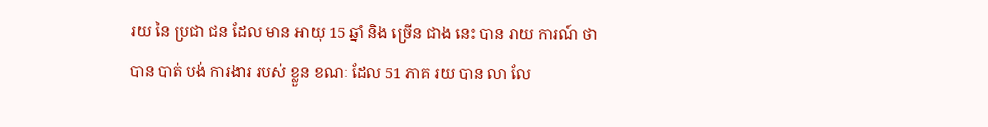រយ នៃ ប្រជា ជន ដែល មាន អាយុ 15 ឆ្នាំ និង ច្រើន ជាង នេះ បាន រាយ ការណ៍ ថា បាន បាត់ បង់ ការងារ របស់ ខ្លួន ខណៈ ដែល 51 ភាគ រយ បាន លា លែ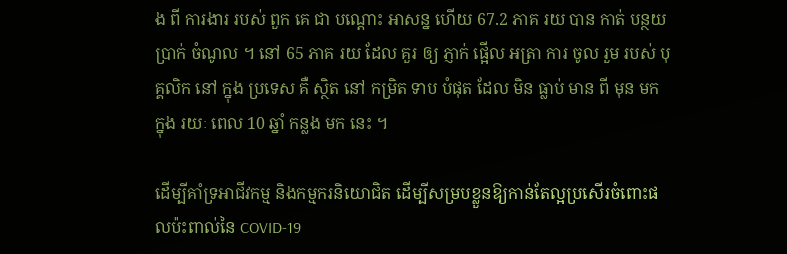ង ពី ការងារ របស់ ពួក គេ ជា បណ្តោះ អាសន្ន ហើយ 67.2 ភាគ រយ បាន កាត់ បន្ថយ ប្រាក់ ចំណូល ។ នៅ 65 ភាគ រយ ដែល គួរ ឲ្យ ភ្ញាក់ ផ្អើល អត្រា ការ ចូល រួម របស់ បុគ្គលិក នៅ ក្នុង ប្រទេស គឺ ស្ថិត នៅ កម្រិត ទាប បំផុត ដែល មិន ធ្លាប់ មាន ពី មុន មក ក្នុង រយៈ ពេល 10 ឆ្នាំ កន្លង មក នេះ ។

ដើម្បីគាំទ្រអាជីវកម្ម និងកម្មករនិយោជិត ដើម្បីសម្របខ្លួនឱ្យកាន់តែល្អប្រសើរចំពោះផលប៉ះពាល់នៃ COVID-19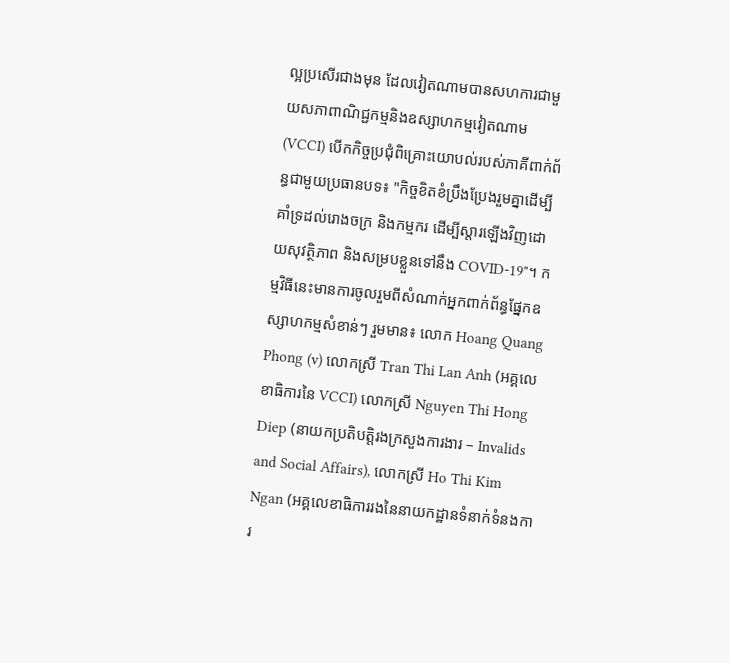ល្អប្រសើរជាងមុន ដែលវៀតណាមបានសហការជាមួយសភាពាណិជ្ជកម្មនិងឧស្សាហកម្មវៀតណាម (VCCI) បើកកិច្ចប្រជុំពិគ្រោះយោបល់របស់ភាគីពាក់ព័ន្ធជាមួយប្រធានបទ៖ "កិច្ចខិតខំប្រឹងប្រែងរួមគ្នាដើម្បីគាំទ្រដល់រោងចក្រ និងកម្មករ ដើម្បីស្តារឡើងវិញដោយសុវត្ថិភាព និងសម្របខ្លួនទៅនឹង COVID-19"។ កម្មវិធីនេះមានការចូលរួមពីសំណាក់អ្នកពាក់ព័ន្ធផ្នែកឧស្សាហកម្មសំខាន់ៗ រួមមាន៖ លោក Hoang Quang Phong (v) លោកស្រី Tran Thi Lan Anh (អគ្គលេខាធិការនៃ VCCI) លោកស្រី Nguyen Thi Hong Diep (នាយកប្រតិបត្តិរងក្រសួងការងារ – Invalids and Social Affairs), លោកស្រី Ho Thi Kim Ngan (អគ្គលេខាធិការរងនៃនាយកដ្ឋានទំនាក់ទំនងការ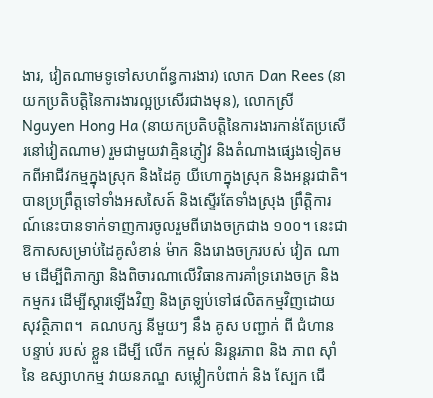ងារ, វៀតណាមទូទៅសហព័ន្ធការងារ) លោក Dan Rees (នាយកប្រតិបត្តិនៃការងារល្អប្រសើរជាងមុន), លោកស្រី Nguyen Hong Ha (នាយកប្រតិបត្តិនៃការងារកាន់តែប្រសើរនៅវៀតណាម) រួមជាមួយវាគ្មិនភ្ញៀវ និងតំណាងផ្សេងទៀតមកពីអាជីវកម្មក្នុងស្រុក និងដៃគូ យីហោក្នុងស្រុក និងអន្តរជាតិ។ បានប្រព្រឹត្តទៅទាំងអសសៃត៍ និងស្ទើរតែទាំងស្រុង ព្រឹត្តិការណ៍នេះបានទាក់ទាញការចូលរួមពីរោងចក្រជាង ១០០។ នេះជាឱកាសសម្រាប់ដៃគូសំខាន់ ម៉ាក និងរោងចក្ររបស់ វៀត ណាម ដើម្បីពិភាក្សា និងពិចារណាលើវិធានការគាំទ្ររោងចក្រ និងកម្មករ ដើម្បីស្តារឡើងវិញ និងត្រឡប់ទៅផលិតកម្មវិញដោយសុវត្ថិភាព។  គណបក្ស នីមួយៗ នឹង គូស បញ្ជាក់ ពី ជំហាន បន្ទាប់ របស់ ខ្លួន ដើម្បី លើក កម្ពស់ និរន្តរភាព និង ភាព ស៊ាំ នៃ ឧស្សាហកម្ម វាយនភណ្ឌ សម្លៀកបំពាក់ និង ស្បែក ជើ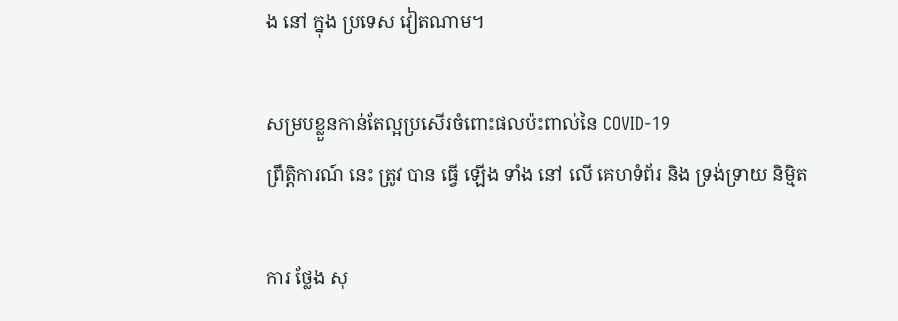ង នៅ ក្នុង ប្រទេស វៀតណាម។

សម្របខ្លួនកាន់តែល្អប្រសើរចំពោះផលប៉ះពាល់នៃ COVID-19
ព្រឹត្តិការណ៍ នេះ ត្រូវ បាន ធ្វើ ឡើង ទាំង នៅ លើ គេហទំព័រ និង ទ្រង់ទ្រាយ និម្មិត

ការ ថ្លែង សុ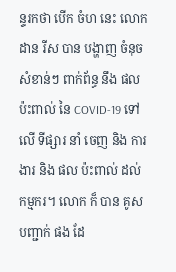ន្ទរកថា បើក ចំហ នេះ លោក ដាន រីស បាន បង្ហាញ ចំនុច សំខាន់ៗ ពាក់ព័ន្ធ នឹង ផល ប៉ះពាល់ នៃ COVID-19 ទៅ លើ ទីផ្សារ នាំ ចេញ និង ការងារ និង ផល ប៉ះពាល់ ដល់ កម្មករ។ លោក ក៏ បាន គូស បញ្ជាក់ ផង ដែ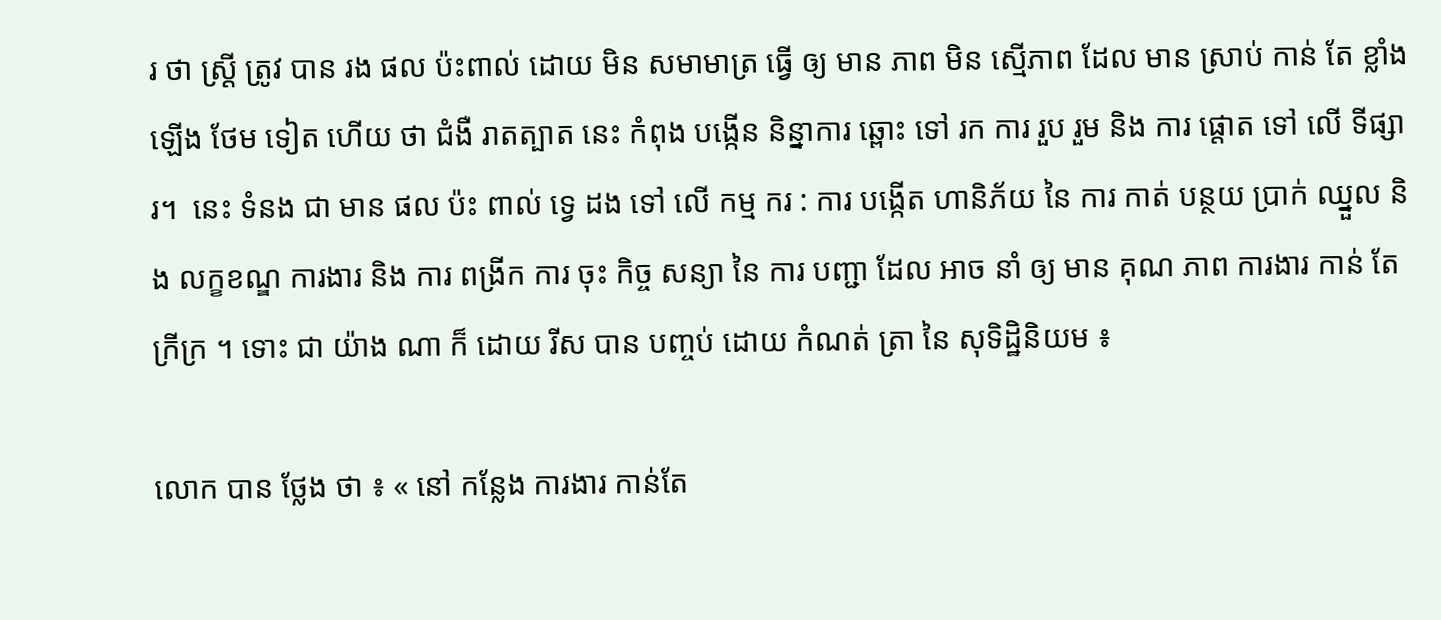រ ថា ស្ត្រី ត្រូវ បាន រង ផល ប៉ះពាល់ ដោយ មិន សមាមាត្រ ធ្វើ ឲ្យ មាន ភាព មិន ស្មើភាព ដែល មាន ស្រាប់ កាន់ តែ ខ្លាំង ឡើង ថែម ទៀត ហើយ ថា ជំងឺ រាតត្បាត នេះ កំពុង បង្កើន និន្នាការ ឆ្ពោះ ទៅ រក ការ រួប រួម និង ការ ផ្តោត ទៅ លើ ទីផ្សារ។  នេះ ទំនង ជា មាន ផល ប៉ះ ពាល់ ទ្វេ ដង ទៅ លើ កម្ម ករ : ការ បង្កើត ហានិភ័យ នៃ ការ កាត់ បន្ថយ ប្រាក់ ឈ្នួល និង លក្ខខណ្ឌ ការងារ និង ការ ពង្រីក ការ ចុះ កិច្ច សន្យា នៃ ការ បញ្ជា ដែល អាច នាំ ឲ្យ មាន គុណ ភាព ការងារ កាន់ តែ ក្រីក្រ ។ ទោះ ជា យ៉ាង ណា ក៏ ដោយ រីស បាន បញ្ចប់ ដោយ កំណត់ ត្រា នៃ សុទិដ្ឋិនិយម ៖

លោក បាន ថ្លែង ថា ៖ « នៅ កន្លែង ការងារ កាន់តែ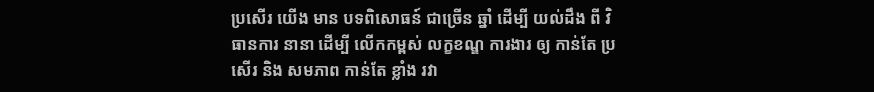ប្រសើរ យើង មាន បទពិសោធន៍ ជាច្រើន ឆ្នាំ ដើម្បី យល់ដឹង ពី វិធានការ នានា ដើម្បី លើកកម្ពស់ លក្ខខណ្ឌ ការងារ ឲ្យ កាន់តែ ប្រសើរ និង សមភាព កាន់តែ ខ្លាំង រវា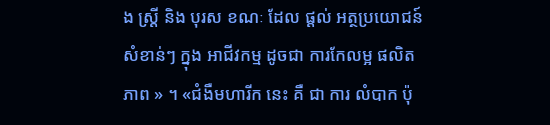ង ស្ត្រី និង បុរស ខណៈ ដែល ផ្តល់ អត្ថប្រយោជន៍ សំខាន់ៗ ក្នុង អាជីវកម្ម ដូចជា ការកែលម្អ ផលិតភាព » ។ «ជំងឺមហារីក នេះ គឺ ជា ការ លំបាក ប៉ុ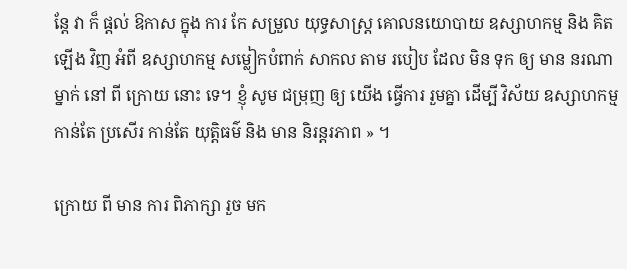ន្តែ វា ក៏ ផ្ដល់ ឱកាស ក្នុង ការ កែ សម្រួល យុទ្ធសាស្ត្រ គោលនយោបាយ ឧស្សាហកម្ម និង គិត ឡើង វិញ អំពី ឧស្សាហកម្ម សម្លៀកបំពាក់ សាកល តាម របៀប ដែល មិន ទុក ឲ្យ មាន នរណា ម្នាក់ នៅ ពី ក្រោយ នោះ ទេ។ ខ្ញុំ សូម ជម្រុញ ឲ្យ យើង ធ្វើការ រួមគ្នា ដើម្បី វិស័យ ឧស្សាហកម្ម កាន់តែ ប្រសើរ កាន់តែ យុត្តិធម៌ និង មាន និរន្តរភាព » ។

ក្រោយ ពី មាន ការ ពិភាក្សា រួច មក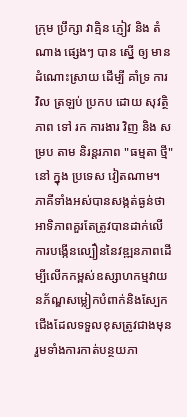ក្រុម ប្រឹក្សា វាគ្មិន ភ្ញៀវ និង តំណាង ផ្សេងៗ បាន ស្នើ ឲ្យ មាន ដំណោះស្រាយ ដើម្បី គាំទ្រ ការ វិល ត្រឡប់ ប្រកប ដោយ សុវត្ថិភាព ទៅ រក ការងារ វិញ និង សម្រប តាម និរន្តរភាព "ធម្មតា ថ្មី" នៅ ក្នុង ប្រទេស វៀតណាម។ ភាគីទាំងអស់បានសង្កត់ធ្ងន់ថា អាទិភាពគួរតែត្រូវបានដាក់លើការបង្កើនល្បឿននៃវឌ្ឍនភាពដើម្បីលើកកម្ពស់ឧស្សាហកម្មវាយនភ័ណ្ឌសម្លៀកបំពាក់និងស្បែកជើងដែលទទួលខុសត្រូវជាងមុន រួមទាំងការកាត់បន្ថយភា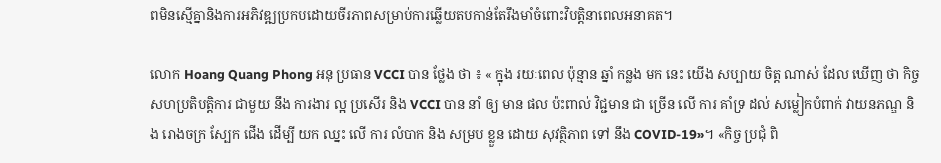ពមិនស្មើគ្នានិងការអភិវឌ្ឍប្រកបដោយចីរភាពសម្រាប់ការឆ្លើយតបកាន់តែរឹងមាំចំពោះវិបត្តិនាពេលអនាគត។

លោក Hoang Quang Phong អនុ ប្រធាន VCCI បាន ថ្លែង ថា ៖ « ក្នុង រយៈពេល ប៉ុន្មាន ឆ្នាំ កន្លង មក នេះ យើង សប្បាយ ចិត្ត ណាស់ ដែល ឃើញ ថា កិច្ច សហប្រតិបត្តិការ ជាមួយ នឹង ការងារ ល្អ ប្រសើរ និង VCCI បាន នាំ ឲ្យ មាន ផល ប៉ះពាល់ វិជ្ជមាន ជា ច្រើន លើ ការ គាំទ្រ ដល់ សម្លៀកបំពាក់ វាយនភណ្ឌ និង រោងចក្រ ស្បែក ជើង ដើម្បី យក ឈ្នះ លើ ការ លំបាក និង សម្រប ខ្លួន ដោយ សុវត្ថិភាព ទៅ នឹង COVID-19»។ «កិច្ច ប្រជុំ ពិ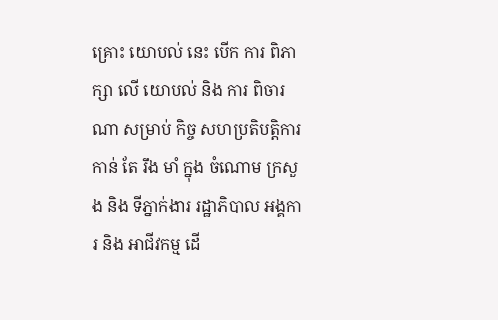គ្រោះ យោបល់ នេះ បើក ការ ពិភាក្សា លើ យោបល់ និង ការ ពិចារណា សម្រាប់ កិច្ច សហប្រតិបត្តិការ កាន់ តែ រឹង មាំ ក្នុង ចំណោម ក្រសួង និង ទីភ្នាក់ងារ រដ្ឋាភិបាល អង្គការ និង អាជីវកម្ម ដើ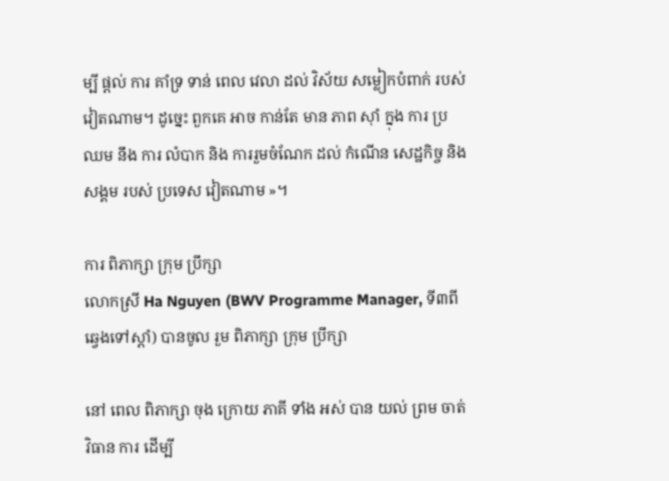ម្បី ផ្តល់ ការ គាំទ្រ ទាន់ ពេល វេលា ដល់ វិស័យ សម្លៀកបំពាក់ របស់ វៀតណាម។ ដូច្នេះ ពួកគេ អាច កាន់តែ មាន ភាព ស៊ាំ ក្នុង ការ ប្រឈម នឹង ការ លំបាក និង ការរួមចំណែក ដល់ កំណើន សេដ្ឋកិច្ច និង សង្គម របស់ ប្រទេស វៀតណាម »។

ការ ពិភាក្សា ក្រុម ប្រឹក្សា
លោកស្រី Ha Nguyen (BWV Programme Manager, ទី៣ពីឆ្វេងទៅស្តាំ) បានចូល រួម ពិភាក្សា ក្រុម ប្រឹក្សា

នៅ ពេល ពិភាក្សា ចុង ក្រោយ ភាគី ទាំង អស់ បាន យល់ ព្រម ចាត់ វិធាន ការ ដើម្បី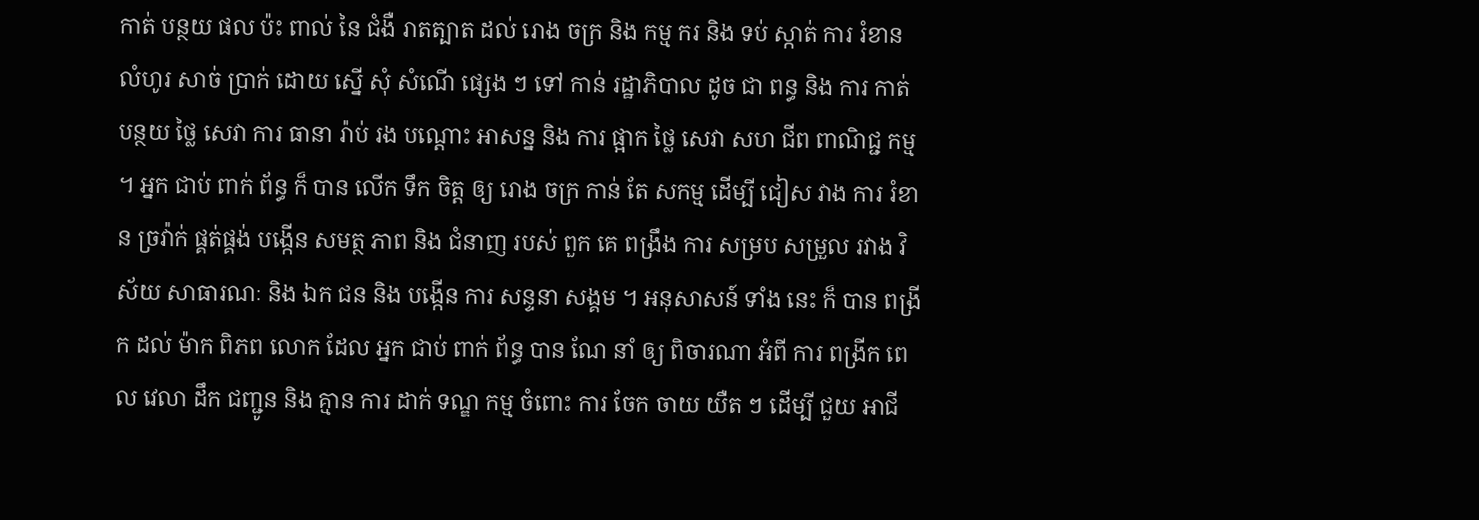កាត់ បន្ថយ ផល ប៉ះ ពាល់ នៃ ជំងឺ រាតត្បាត ដល់ រោង ចក្រ និង កម្ម ករ និង ទប់ ស្កាត់ ការ រំខាន លំហូរ សាច់ ប្រាក់ ដោយ ស្នើ សុំ សំណើ ផ្សេង ៗ ទៅ កាន់ រដ្ឋាភិបាល ដូច ជា ពន្ធ និង ការ កាត់ បន្ថយ ថ្លៃ សេវា ការ ធានា រ៉ាប់ រង បណ្តោះ អាសន្ន និង ការ ផ្អាក ថ្លៃ សេវា សហ ជីព ពាណិជ្ជ កម្ម ។ អ្នក ជាប់ ពាក់ ព័ន្ធ ក៏ បាន លើក ទឹក ចិត្ត ឲ្យ រោង ចក្រ កាន់ តែ សកម្ម ដើម្បី ជៀស វាង ការ រំខាន ច្រវ៉ាក់ ផ្គត់ផ្គង់ បង្កើន សមត្ថ ភាព និង ជំនាញ របស់ ពួក គេ ពង្រឹង ការ សម្រប សម្រួល រវាង វិស័យ សាធារណៈ និង ឯក ជន និង បង្កើន ការ សន្ទនា សង្គម ។ អនុសាសន៍ ទាំង នេះ ក៏ បាន ពង្រីក ដល់ ម៉ាក ពិភព លោក ដែល អ្នក ជាប់ ពាក់ ព័ន្ធ បាន ណែ នាំ ឲ្យ ពិចារណា អំពី ការ ពង្រីក ពេល វេលា ដឹក ជញ្ជូន និង គ្មាន ការ ដាក់ ទណ្ឌ កម្ម ចំពោះ ការ ចែក ចាយ យឺត ៗ ដើម្បី ជួយ អាជី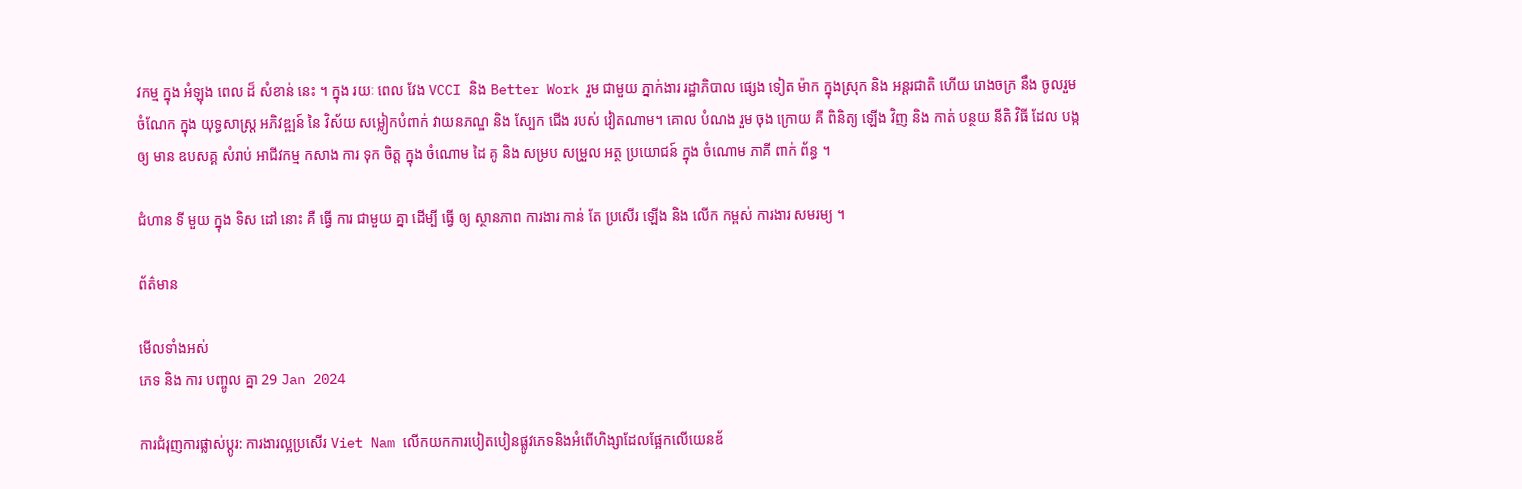វកម្ម ក្នុង អំឡុង ពេល ដ៏ សំខាន់ នេះ ។ ក្នុង រយៈ ពេល វែង VCCI និង Better Work រួម ជាមួយ ភ្នាក់ងារ រដ្ឋាភិបាល ផ្សេង ទៀត ម៉ាក ក្នុងស្រុក និង អន្តរជាតិ ហើយ រោងចក្រ នឹង ចូលរួម ចំណែក ក្នុង យុទ្ធសាស្ត្រ អភិវឌ្ឍន៍ នៃ វិស័យ សម្លៀកបំពាក់ វាយនភណ្ឌ និង ស្បែក ជើង របស់ វៀតណាម។ គោល បំណង រួម ចុង ក្រោយ គឺ ពិនិត្យ ឡើង វិញ និង កាត់ បន្ថយ នីតិ វិធី ដែល បង្ក ឲ្យ មាន ឧបសគ្គ សំរាប់ អាជីវកម្ម កសាង ការ ទុក ចិត្ត ក្នុង ចំណោម ដៃ គូ និង សម្រប សម្រួល អត្ថ ប្រយោជន៍ ក្នុង ចំណោម ភាគី ពាក់ ព័ន្ធ ។

ជំហាន ទី មួយ ក្នុង ទិស ដៅ នោះ គឺ ធ្វើ ការ ជាមួយ គ្នា ដើម្បី ធ្វើ ឲ្យ ស្ថានភាព ការងារ កាន់ តែ ប្រសើរ ឡើង និង លើក កម្ពស់ ការងារ សមរម្យ ។

ព័ត៌មាន

មើលទាំងអស់
ភេទ និង ការ បញ្ចូល គ្នា 29 Jan 2024

ការជំរុញការផ្លាស់ប្តូរ: ការងារល្អប្រសើរ Viet Nam លើកយកការបៀតបៀនផ្លូវភេទនិងអំពើហិង្សាដែលផ្អែកលើយេនឌ័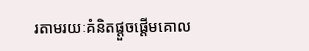រតាមរយៈគំនិតផ្តួចផ្តើមគោល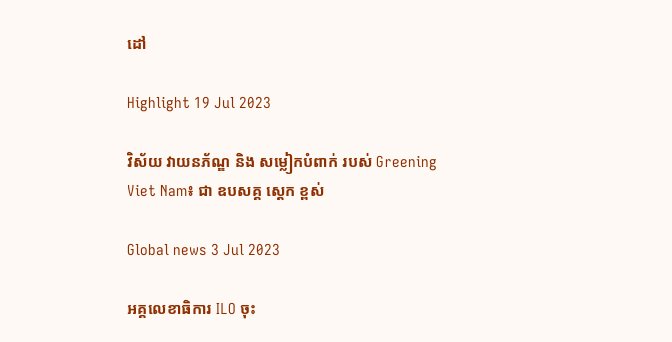ដៅ

Highlight 19 Jul 2023

វិស័យ វាយនភ័ណ្ឌ និង សម្លៀកបំពាក់ របស់ Greening Viet Nam៖ ជា ឧបសគ្គ ស្តេក ខ្ពស់

Global news 3 Jul 2023

អគ្គលេខាធិការ ILO ចុះ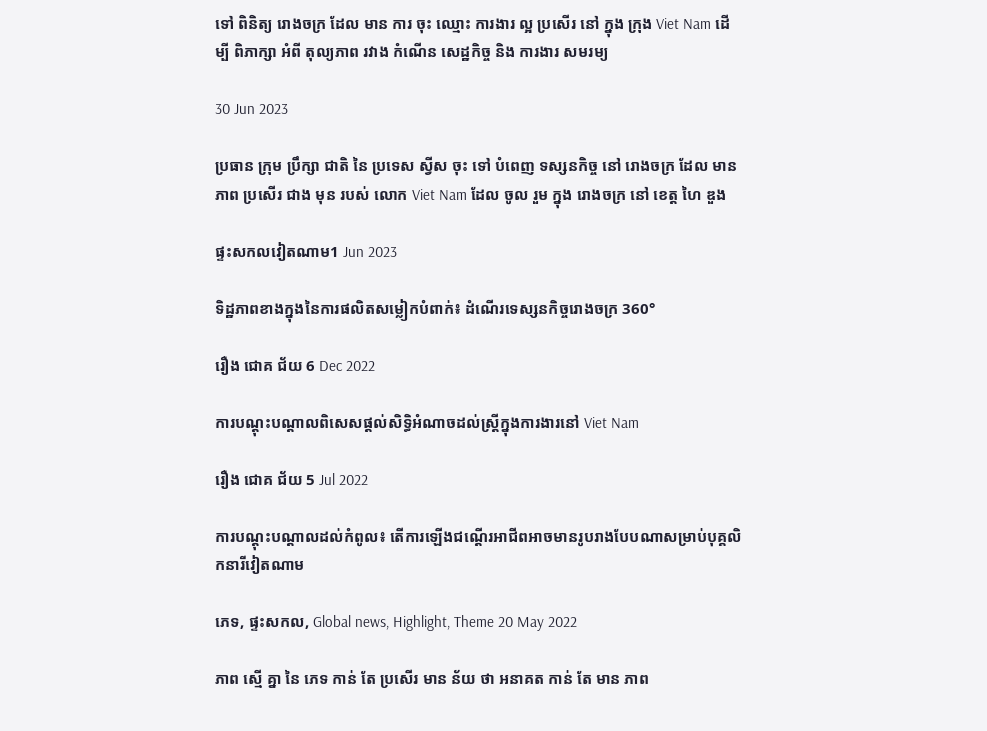ទៅ ពិនិត្យ រោងចក្រ ដែល មាន ការ ចុះ ឈ្មោះ ការងារ ល្អ ប្រសើរ នៅ ក្នុង ក្រុង Viet Nam ដើម្បី ពិភាក្សា អំពី តុល្យភាព រវាង កំណើន សេដ្ឋកិច្ច និង ការងារ សមរម្យ

30 Jun 2023

ប្រធាន ក្រុម ប្រឹក្សា ជាតិ នៃ ប្រទេស ស្វីស ចុះ ទៅ បំពេញ ទស្សនកិច្ច នៅ រោងចក្រ ដែល មាន ភាព ប្រសើរ ជាង មុន របស់ លោក Viet Nam ដែល ចូល រួម ក្នុង រោងចក្រ នៅ ខេត្ត ហៃ ឌួង

ផ្ទះសកលវៀតណាម1 Jun 2023

ទិដ្ឋភាពខាងក្នុងនៃការផលិតសម្លៀកបំពាក់៖ ដំណើរទេស្សនកិច្ចរោងចក្រ 360°

រឿង ជោគ ជ័យ 6 Dec 2022

ការបណ្តុះបណ្តាលពិសេសផ្តល់សិទ្ធិអំណាចដល់ស្ត្រីក្នុងការងារនៅ Viet Nam

រឿង ជោគ ជ័យ 5 Jul 2022

ការបណ្តុះបណ្តាលដល់កំពូល៖ តើការឡើងជណ្តើរអាជីពអាចមានរូបរាងបែបណាសម្រាប់បុគ្គលិកនារីវៀតណាម

ភេទ, ផ្ទះសកល, Global news, Highlight, Theme 20 May 2022

ភាព ស្មើ គ្នា នៃ ភេទ កាន់ តែ ប្រសើរ មាន ន័យ ថា អនាគត កាន់ តែ មាន ភាព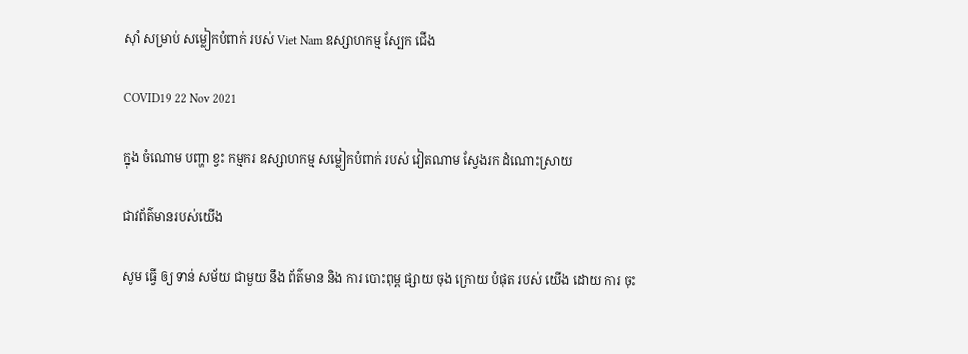ស៊ាំ សម្រាប់ សម្លៀកបំពាក់ របស់ Viet Nam ឧស្សាហកម្ម ស្បែក ជើង

COVID19 22 Nov 2021

ក្នុង ចំណោម បញ្ហា ខ្វះ កម្មករ ឧស្សាហកម្ម សម្លៀកបំពាក់ របស់ វៀតណាម ស្វែងរក ដំណោះស្រាយ

ជាវព័ត៌មានរបស់យើង

សូម ធ្វើ ឲ្យ ទាន់ សម័យ ជាមួយ នឹង ព័ត៌មាន និង ការ បោះពុម្ព ផ្សាយ ចុង ក្រោយ បំផុត របស់ យើង ដោយ ការ ចុះ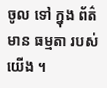ចូល ទៅ ក្នុង ព័ត៌មាន ធម្មតា របស់ យើង ។